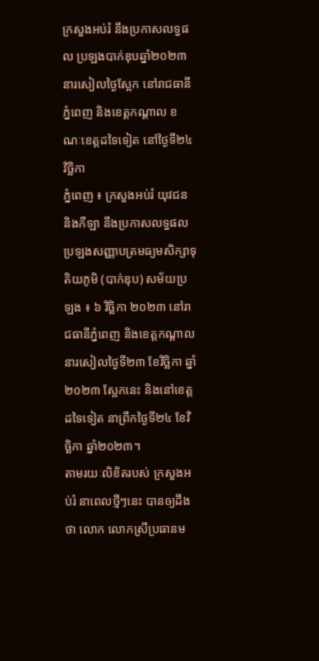ក្រសួងអប់រំ នឹងប្រកាសលទ្ធផល ប្រឡងបាក់ឌុបឆ្នាំ២០២៣ នារសៀលថ្ងៃស្អែក នៅរាជធានីភ្នំពេញ និងខេត្ដកណ្ដាល ខណៈខេត្ដដទៃទៀត នៅថ្ងៃទី២៤ វិច្ឆិកា
ភ្នំពេញ ៖ ក្រសួងអប់រំ យុវជន និងកីឡា នឹងប្រកាសលទ្ធផលប្រឡងសញ្ញាបត្រមធ្យមសិក្សាទុតិយភូមិ (បាក់ឌុប) សម័យប្រឡង ៖ ៦ វិច្ឆិកា ២០២៣ នៅរាជធានីភ្នំពេញ និងខេត្តកណ្តាល នារសៀលថ្ងៃទី២៣ ខែវិច្ឆិកា ឆ្នាំ២០២៣ ស្អែកនេះ និងនៅខេត្តដទៃទៀត នាព្រឹកថ្ងៃទី២៤ ខែវិច្ឆិកា ឆ្នាំ២០២៣។
តាមរយៈលិខិតរបស់ ក្រសួងអប់រំ នាពេលថ្មីៗនេះ បានឲ្យដឹងថា លោក លោកស្រីប្រធានម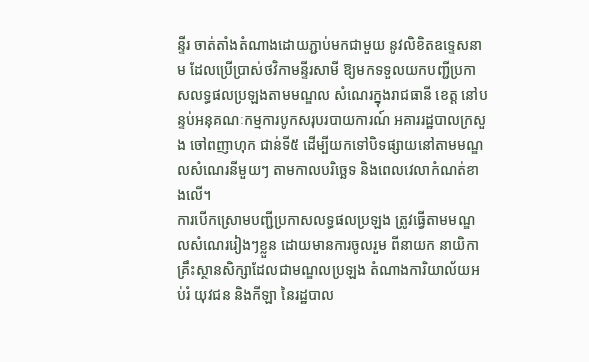ន្ទីរ ចាត់តាំងតំណាងដោយភ្ជាប់មកជាមួយ នូវលិខិតឧទ្ទេសនាម ដែលប្រើប្រាស់ថវិកាមន្ទីរសាមី ឱ្យមកទទួលយកបញ្ជីប្រកាសលទ្ធផលប្រឡងតាមមណ្ឌល សំណេរក្នុងរាជធានី ខេត្ត នៅបន្ទប់អនុគណៈកម្មការបូកសរុបរបាយការណ៍ អគាររដ្ឋបាលក្រសួង ចៅពញាហុក ជាន់ទី៥ ដើម្បីយកទៅបិទផ្សាយនៅតាមមណ្ឌលសំណេរនីមួយៗ តាមកាលបរិច្ឆេទ និងពេលវេលាកំណត់ខាងលើ។
ការបើកស្រោមបញ្ជីប្រកាសលទ្ធផលប្រឡង ត្រូវធ្វើតាមមណ្ឌលសំណេររៀងៗខ្លួន ដោយមានការចូលរួម ពីនាយក នាយិកាគ្រឹះស្ថានសិក្សាដែលជាមណ្ឌលប្រឡង តំណាងការិយាល័យអប់រំ យុវជន និងកីឡា នៃរដ្ឋបាល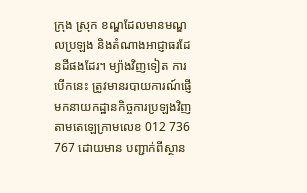ក្រុង ស្រុក ខណ្ឌដែលមានមណ្ឌលប្រឡង និងតំណាងអាជ្ញាធរដែនដីផងដែរ។ ម្យ៉ាងវិញទៀត ការបើកនេះ ត្រូវមានរបាយការណ៍ផ្ញើមកនាយកដ្ឋានកិច្ចការប្រឡងវិញ តាមតេឡេក្រាមលេខ 012 736 767 ដោយមាន បញ្ជាក់ពីស្ថាន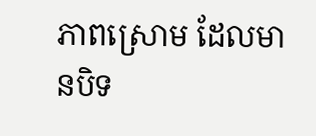ភាពស្រោម ដែលមានបិទ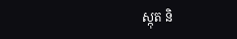ស្កុត និ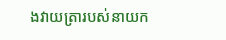ងវាយត្រារបស់នាយក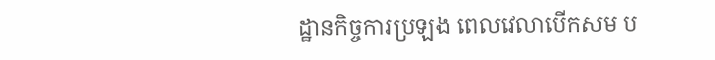ដ្ឋានកិច្ចការប្រឡង ពេលវេលាបើកសម ប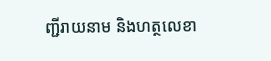ញ្ជីរាយនាម និងហត្ថលេខា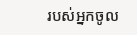របស់អ្នកចូល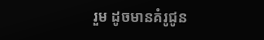រួម ដូចមានគំរូជូន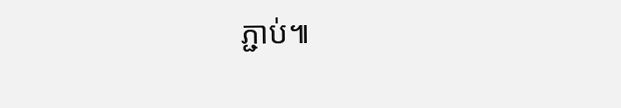ភ្ជាប់៕